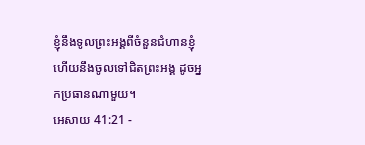ខ្ញុំនឹងទូលព្រះអង្គពីចំនួនជំហានខ្ញុំ ហើយនឹងចូលទៅជិតព្រះអង្គ ដូចអ្នកប្រធានណាមួយ។
អេសាយ 41:21 -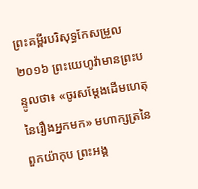ព្រះគម្ពីរបរិសុទ្ធកែសម្រួល ២០១៦ ព្រះយេហូវ៉ាមានព្រះបន្ទូលថា៖ «ចូរសម្ដែងដើមហេតុនៃរឿងអ្នកមក» មហាក្សត្រនៃពួកយ៉ាកុប ព្រះអង្គ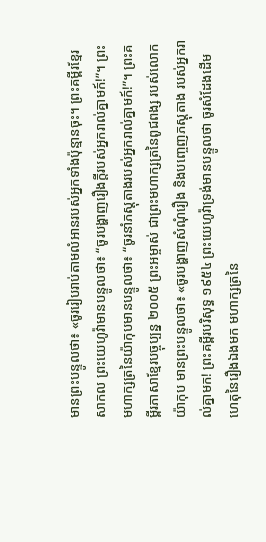មានព្រះបន្ទូលថា៖ «ចូររៀបរាប់តាមលំអានរបស់អ្នកទាំងប៉ុន្មានចុះ។ ព្រះគម្ពីរខ្មែរសាកល ព្រះយេហូវ៉ាមានបន្ទូលថា៖ “ចូរបង្ហាញរឿងក្ដីរបស់អ្នករាល់គ្នាមក៍!”។ ព្រះមហាក្សត្រនៃយ៉ាកុបមានបន្ទូលថា៖ “ចូរនាំភស្តុតាងរបស់អ្នករាល់គ្នាមក៍!”។ ព្រះគម្ពីរភាសាខ្មែរបច្ចុប្បន្ន ២០០៥ ព្រះអម្ចាស់ ជាព្រះមហាក្សត្រនៃពូជពង្ស របស់លោកយ៉ាកុប មានព្រះបន្ទូលថា៖ «ចូរបង្ហាញសំណុំរឿង និងបញ្ចេញភស្ដុតាង របស់អ្នករាល់គ្នាមក! ព្រះគម្ពីរបរិសុទ្ធ ១៩៥៤ ព្រះយេហូវ៉ាទ្រង់មានបន្ទូលថា ចូរសំដែងដើមហេតុនៃរឿងឯងមក មហាក្សត្រនៃ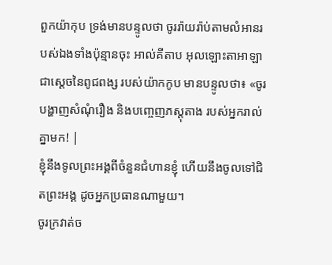ពួកយ៉ាកុប ទ្រង់មានបន្ទូលថា ចូររ៉ាយរ៉ាប់តាមលំអានរបស់ឯងទាំងប៉ុន្មានចុះ អាល់គីតាប អុលឡោះតាអាឡា ជាស្តេចនៃពូជពង្ស របស់យ៉ាកកូប មានបន្ទូលថា៖ «ចូរបង្ហាញសំណុំរឿង និងបញ្ចេញភស្ដុតាង របស់អ្នករាល់គ្នាមក! |
ខ្ញុំនឹងទូលព្រះអង្គពីចំនួនជំហានខ្ញុំ ហើយនឹងចូលទៅជិតព្រះអង្គ ដូចអ្នកប្រធានណាមួយ។
ចូរក្រវាត់ច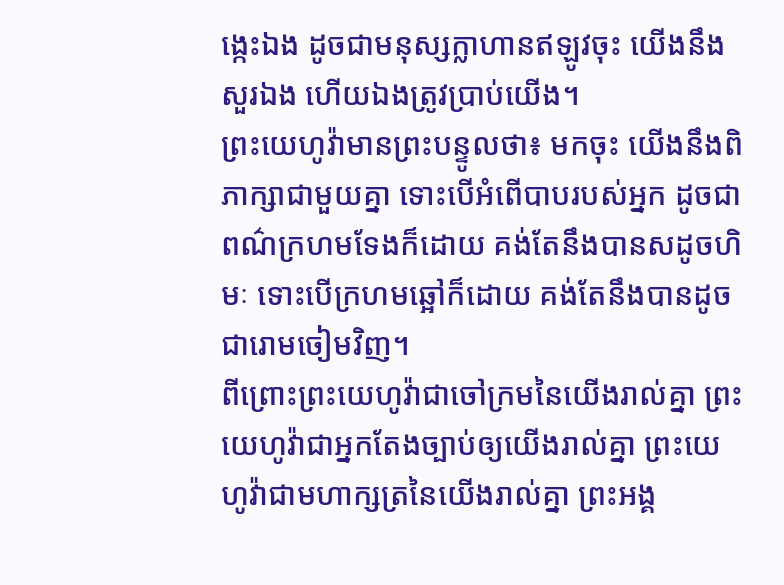ង្កេះឯង ដូចជាមនុស្សក្លាហានឥឡូវចុះ យើងនឹងសួរឯង ហើយឯងត្រូវប្រាប់យើង។
ព្រះយេហូវ៉ាមានព្រះបន្ទូលថា៖ មកចុះ យើងនឹងពិភាក្សាជាមួយគ្នា ទោះបើអំពើបាបរបស់អ្នក ដូចជាពណ៌ក្រហមទែងក៏ដោយ គង់តែនឹងបានសដូចហិមៈ ទោះបើក្រហមឆ្អៅក៏ដោយ គង់តែនឹងបានដូចជារោមចៀមវិញ។
ពីព្រោះព្រះយេហូវ៉ាជាចៅក្រមនៃយើងរាល់គ្នា ព្រះយេហូវ៉ាជាអ្នកតែងច្បាប់ឲ្យយើងរាល់គ្នា ព្រះយេហូវ៉ាជាមហាក្សត្រនៃយើងរាល់គ្នា ព្រះអង្គ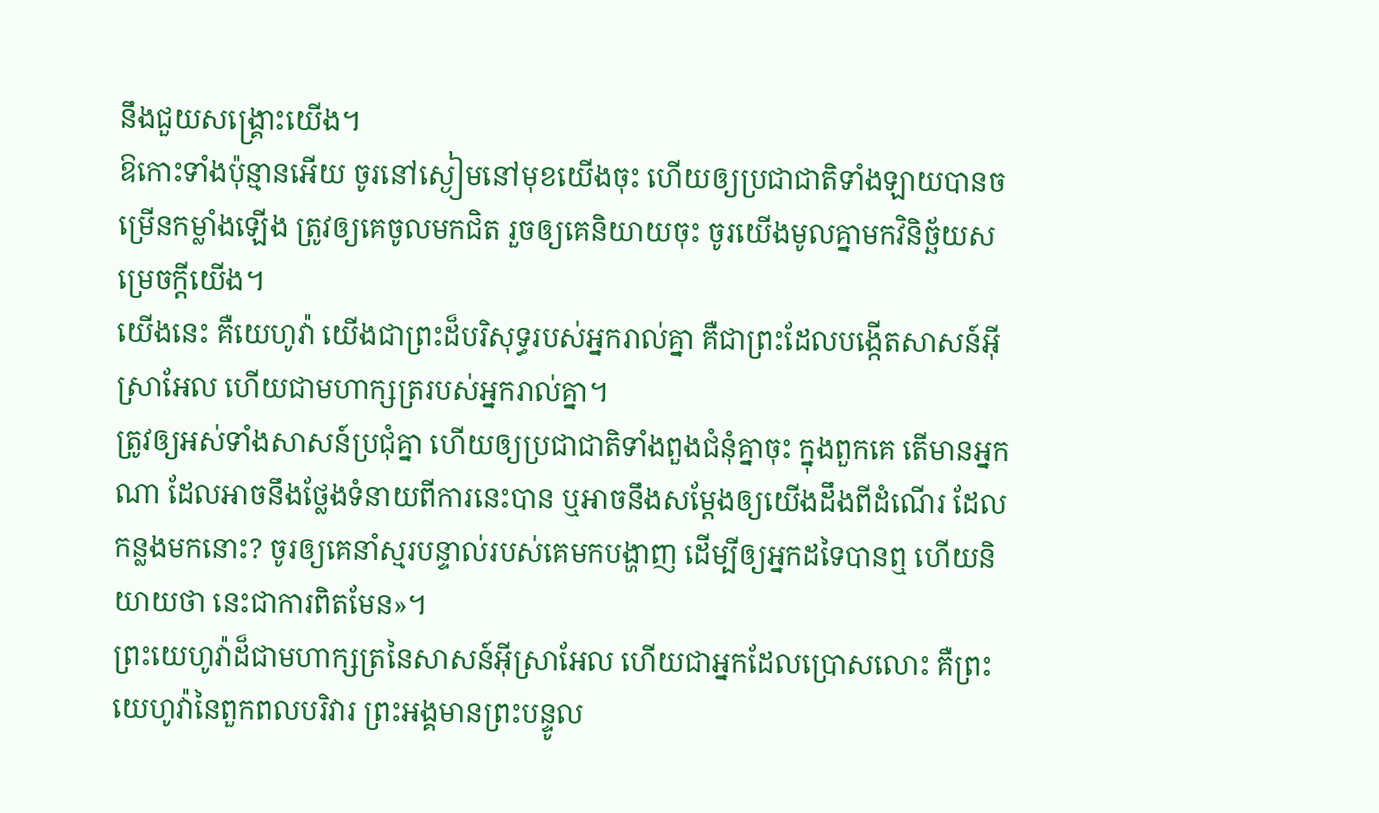នឹងជួយសង្គ្រោះយើង។
ឱកោះទាំងប៉ុន្មានអើយ ចូរនៅស្ងៀមនៅមុខយើងចុះ ហើយឲ្យប្រជាជាតិទាំងឡាយបានចម្រើនកម្លាំងឡើង ត្រូវឲ្យគេចូលមកជិត រួចឲ្យគេនិយាយចុះ ចូរយើងមូលគ្នាមកវិនិច្ឆ័យសម្រេចក្តីយើង។
យើងនេះ គឺយេហូវ៉ា យើងជាព្រះដ៏បរិសុទ្ធរបស់អ្នករាល់គ្នា គឺជាព្រះដែលបង្កើតសាសន៍អ៊ីស្រាអែល ហើយជាមហាក្សត្ររបស់អ្នករាល់គ្នា។
ត្រូវឲ្យអស់ទាំងសាសន៍ប្រជុំគ្នា ហើយឲ្យប្រជាជាតិទាំងពួងជំនុំគ្នាចុះ ក្នុងពួកគេ តើមានអ្នកណា ដែលអាចនឹងថ្លែងទំនាយពីការនេះបាន ឬអាចនឹងសម្ដែងឲ្យយើងដឹងពីដំណើរ ដែលកន្លងមកនោះ? ចូរឲ្យគេនាំស្មរបន្ទាល់របស់គេមកបង្ហាញ ដើម្បីឲ្យអ្នកដទៃបានឮ ហើយនិយាយថា នេះជាការពិតមែន»។
ព្រះយេហូវ៉ាដ៏ជាមហាក្សត្រនៃសាសន៍អ៊ីស្រាអែល ហើយជាអ្នកដែលប្រោសលោះ គឺព្រះយេហូវ៉ានៃពួកពលបរិវារ ព្រះអង្គមានព្រះបន្ទូល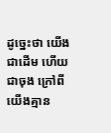ដូច្នេះថា យើងជាដើម ហើយជាចុង ក្រៅពីយើងគ្មាន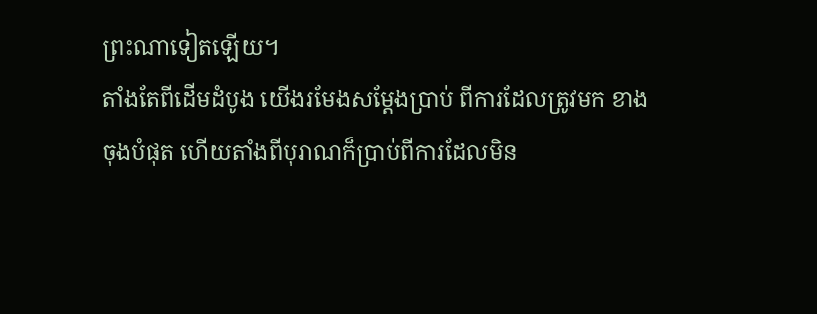ព្រះណាទៀតឡើយ។
តាំងតែពីដើមដំបូង យើងរមែងសម្ដែងប្រាប់ ពីការដែលត្រូវមក ខាងចុងបំផុត ហើយតាំងពីបុរាណក៏ប្រាប់ពីការដែលមិន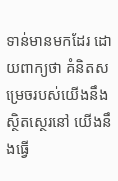ទាន់មានមកដែរ ដោយពាក្យថា គំនិតសម្រេចរបស់យើងនឹងស្ថិតស្ថេរនៅ យើងនឹងធ្វើ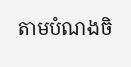តាមបំណងចិ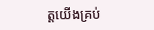ត្តយើងគ្រប់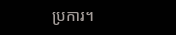ប្រការ។